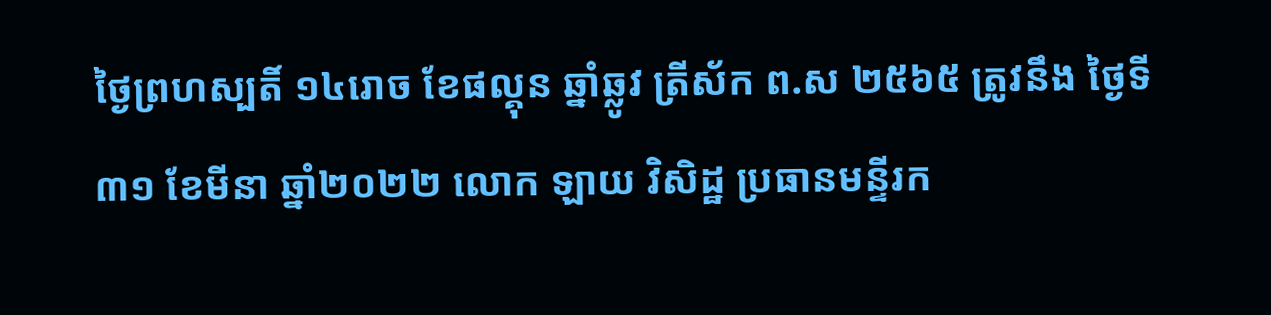ថ្ងៃព្រហស្បតិ៍ ១៤រោច ខែផល្គុន ឆ្នាំឆ្លូវ ត្រីស័ក ព.ស ២៥៦៥ ត្រូវនឹង ថ្ងៃទី៣១ ខែមីនា ឆ្នាំ២០២២ លោក ឡាយ វិសិដ្ឋ ប្រធានមន្ទីរក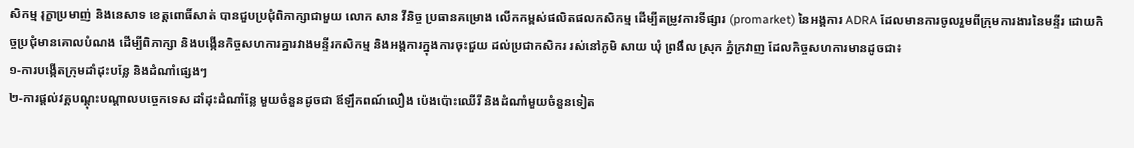សិកម្ម រុក្ខាប្រមាញ់ និងនេសាទ ខេត្តពោធិ៍សាត់ បានជួបប្រជុំពិភាក្សាជាមួយ លោក សាន វីនិច្ច ប្រធានគម្រោង លើកកម្ពស់ផលិតផលកសិកម្ម ដើម្បីតម្រូវការទីផ្សារ (promarket) នៃអង្គការ ADRA ដែលមានការចូលរួមពីក្រុមការងារនៃមន្ទីរ ដោយកិច្ចប្រជុំមានគោលបំណង ដើម្បីពិភាក្សា និងបង្កើនកិច្ចសហការគ្នារវាងមន្ទីរកសិកម្ម និងអង្គការក្នុងការចុះជួយ ដល់ប្រជាកសិករ រស់នៅភូមិ សាយ ឃុំ ព្រងឹល ស្រុក ភ្នំក្រវាញ ដែលកិច្ចសហការមានដូចជា៖
១-ការបង្កើតក្រុមដាំដុះបន្លែ និងដំណាំផ្សេងៗ
២-ការផ្តល់វគ្គបណ្តុះបណ្តាលបច្ចេកទេស ដាំដុះដំណាំន្លែ មួយចំនួនដូចជា ឪឡឹកពណ៍លឿង ប៉េងប៉ោះឈើរី និងដំណាំមួយចំនួនទៀត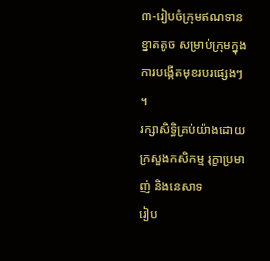៣-រៀបចំក្រុមឥណទានខ្នាតតូច សម្រាប់ក្រុមក្នុងការបង្កើតមុខរបរផ្សេងៗ ។
រក្សាសិទិ្ធគ្រប់យ៉ាងដោយ ក្រសួងកសិកម្ម រុក្ខាប្រមាញ់ និងនេសាទ
រៀប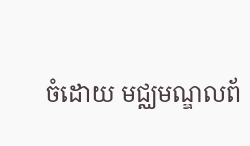ចំដោយ មជ្ឈមណ្ឌលព័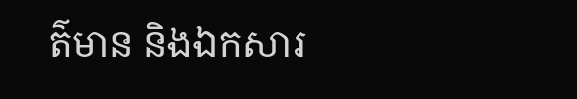ត៌មាន និងឯកសារ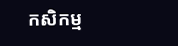កសិកម្ម